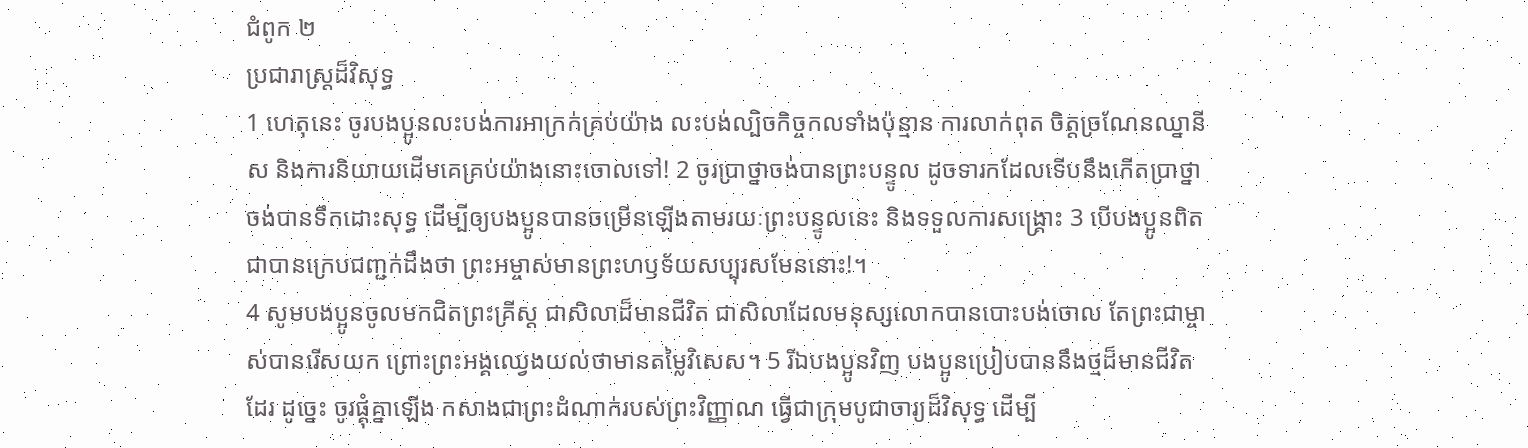ជំពូក ២
ប្រជារាស្ដ្រដ៏វិសុទ្ធ
1 ហេតុនេះ ចូរបងប្អូនលះបង់ការអាក្រក់គ្រប់យ៉ាង លះបង់ល្បិចកិច្ចកលទាំងប៉ុន្មាន ការលាក់ពុត ចិត្តច្រណែនឈ្នានីស និងការនិយាយដើមគេគ្រប់យ៉ាងនោះចោលទៅ! 2 ចូរប្រាថ្នាចង់បានព្រះបន្ទូល ដូចទារកដែលទើបនឹងកើតប្រាថ្នាចង់បានទឹកដោះសុទ្ធ ដើម្បីឲ្យបងប្អូនបានចម្រើនឡើងតាមរយៈព្រះបន្ទូលនេះ និងទទួលការសង្គ្រោះ 3 បើបងប្អូនពិតជាបានក្រេបជញ្ជក់ដឹងថា ព្រះអម្ចាស់មានព្រះហឫទ័យសប្បុរសមែននោះ!។
4 សូមបងប្អូនចូលមកជិតព្រះគ្រីស្ត ជាសិលាដ៏មានជីវិត ជាសិលាដែលមនុស្សលោកបានបោះបង់ចោល តែព្រះជាម្ចាស់បានរើសយក ព្រោះព្រះអង្គឈ្វេងយល់ថាមានតម្លៃវិសេស។ 5 រីឯបងប្អូនវិញ បងប្អូនប្រៀបបាននឹងថ្មដ៏មានជីវិតដែរ ដូច្នេះ ចូរផ្គុំគ្នាឡើង កសាងជាព្រះដំណាក់របស់ព្រះវិញ្ញាណ ធ្វើជាក្រុមបូជាចារ្យដ៏វិសុទ្ធ ដើម្បី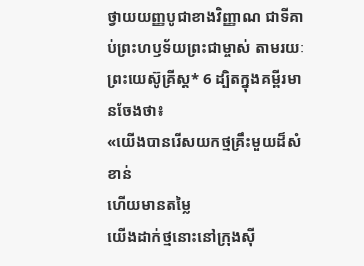ថ្វាយយញ្ញបូជាខាងវិញ្ញាណ ជាទីគាប់ព្រះហឫទ័យព្រះជាម្ចាស់ តាមរយៈព្រះយេស៊ូគ្រីស្ត* 6 ដ្បិតក្នុងគម្ពីរមានចែងថា៖
«យើងបានរើសយកថ្មគ្រឹះមួយដ៏សំខាន់
ហើយមានតម្លៃ
យើងដាក់ថ្មនោះនៅក្រុងស៊ី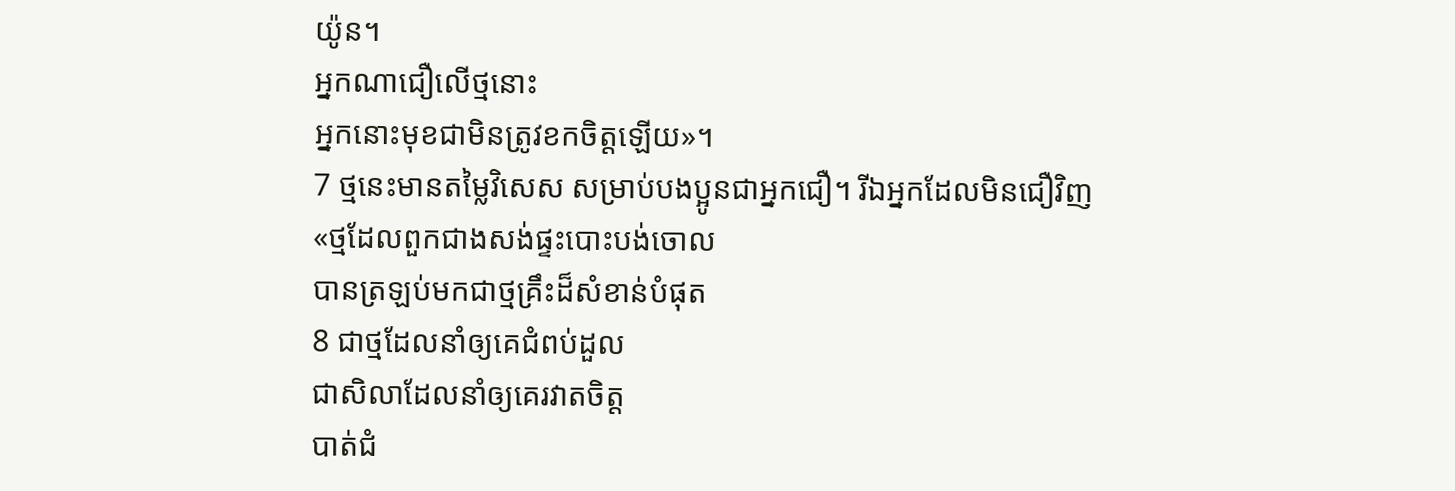យ៉ូន។
អ្នកណាជឿលើថ្មនោះ
អ្នកនោះមុខជាមិនត្រូវខកចិត្តឡើយ»។
7 ថ្មនេះមានតម្លៃវិសេស សម្រាប់បងប្អូនជាអ្នកជឿ។ រីឯអ្នកដែលមិនជឿវិញ
«ថ្មដែលពួកជាងសង់ផ្ទះបោះបង់ចោល
បានត្រឡប់មកជាថ្មគ្រឹះដ៏សំខាន់បំផុត
8 ជាថ្មដែលនាំឲ្យគេជំពប់ដួល
ជាសិលាដែលនាំឲ្យគេរវាតចិត្ត
បាត់ជំ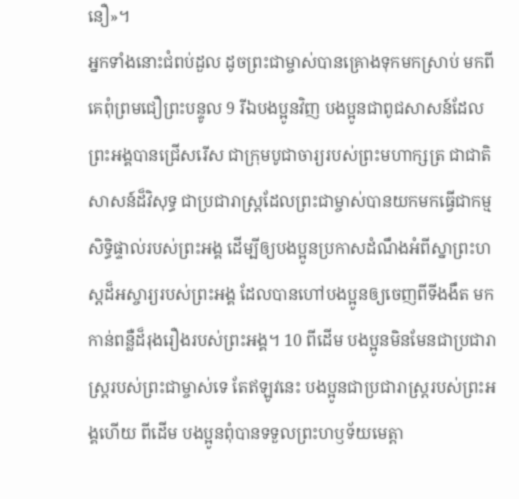នឿ»។
អ្នកទាំងនោះជំពប់ដួល ដូចព្រះជាម្ចាស់បានគ្រោងទុកមកស្រាប់ មកពីគេពុំព្រមជឿព្រះបន្ទូល 9 រីឯបងប្អូនវិញ បងប្អូនជាពូជសាសន៍ដែលព្រះអង្គបានជ្រើសរើស ជាក្រុមបូជាចារ្យរបស់ព្រះមហាក្សត្រ ជាជាតិសាសន៍ដ៏វិសុទ្ធ ជាប្រជារាស្ដ្រដែលព្រះជាម្ចាស់បានយកមកធ្វើជាកម្មសិទ្ធិផ្ទាល់របស់ព្រះអង្គ ដើម្បីឲ្យបងប្អូនប្រកាសដំណឹងអំពីស្នាព្រះហស្ដដ៏អស្ចារ្យរបស់ព្រះអង្គ ដែលបានហៅបងប្អូនឲ្យចេញពីទីងងឹត មកកាន់ពន្លឺដ៏រុងរឿងរបស់ព្រះអង្គ។ 10 ពីដើម បងប្អូនមិនមែនជាប្រជារាស្ដ្ររបស់ព្រះជាម្ចាស់ទេ តែឥឡូវនេះ បងប្អូនជាប្រជារាស្ដ្ររបស់ព្រះអង្គហើយ ពីដើម បងប្អូនពុំបានទទួលព្រះហឫទ័យមេត្តា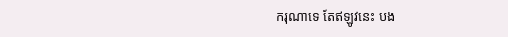ករុណាទេ តែឥឡូវនេះ បង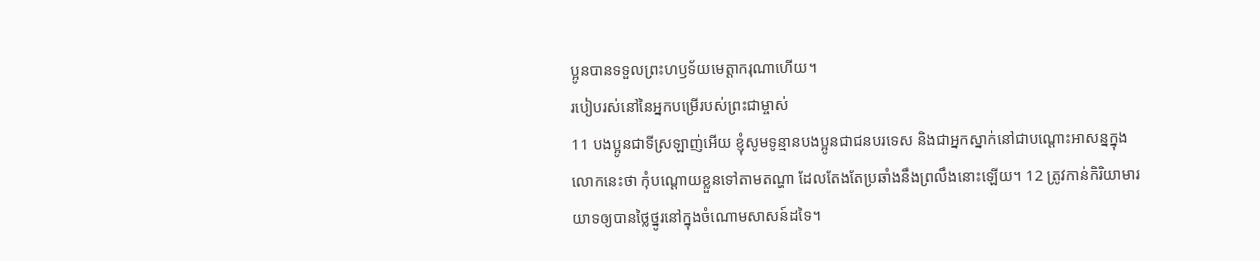ប្អូនបានទទួលព្រះហឫទ័យមេត្តាករុណាហើយ។
របៀបរស់នៅនៃអ្នកបម្រើរបស់ព្រះជាម្ចាស់
11 បងប្អូនជាទីស្រឡាញ់អើយ ខ្ញុំសូមទូន្មានបងប្អូនជាជនបរទេស និងជាអ្នកស្នាក់នៅជាបណ្ដោះអាសន្នក្នុងលោកនេះថា កុំបណ្ដោយខ្លួនទៅតាមតណ្ហា ដែលតែងតែប្រឆាំងនឹងព្រលឹងនោះឡើយ។ 12 ត្រូវកាន់កិរិយាមារយាទឲ្យបានថ្លៃថ្នូរនៅក្នុងចំណោមសាសន៍ដទៃ។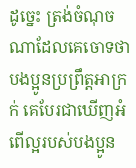ដូច្នេះ ត្រង់ចំណុចណាដែលគេចោទថា បងប្អូនប្រព្រឹត្តអាក្រក់ គេបែរជាឃើញអំពើល្អរបស់បងប្អូន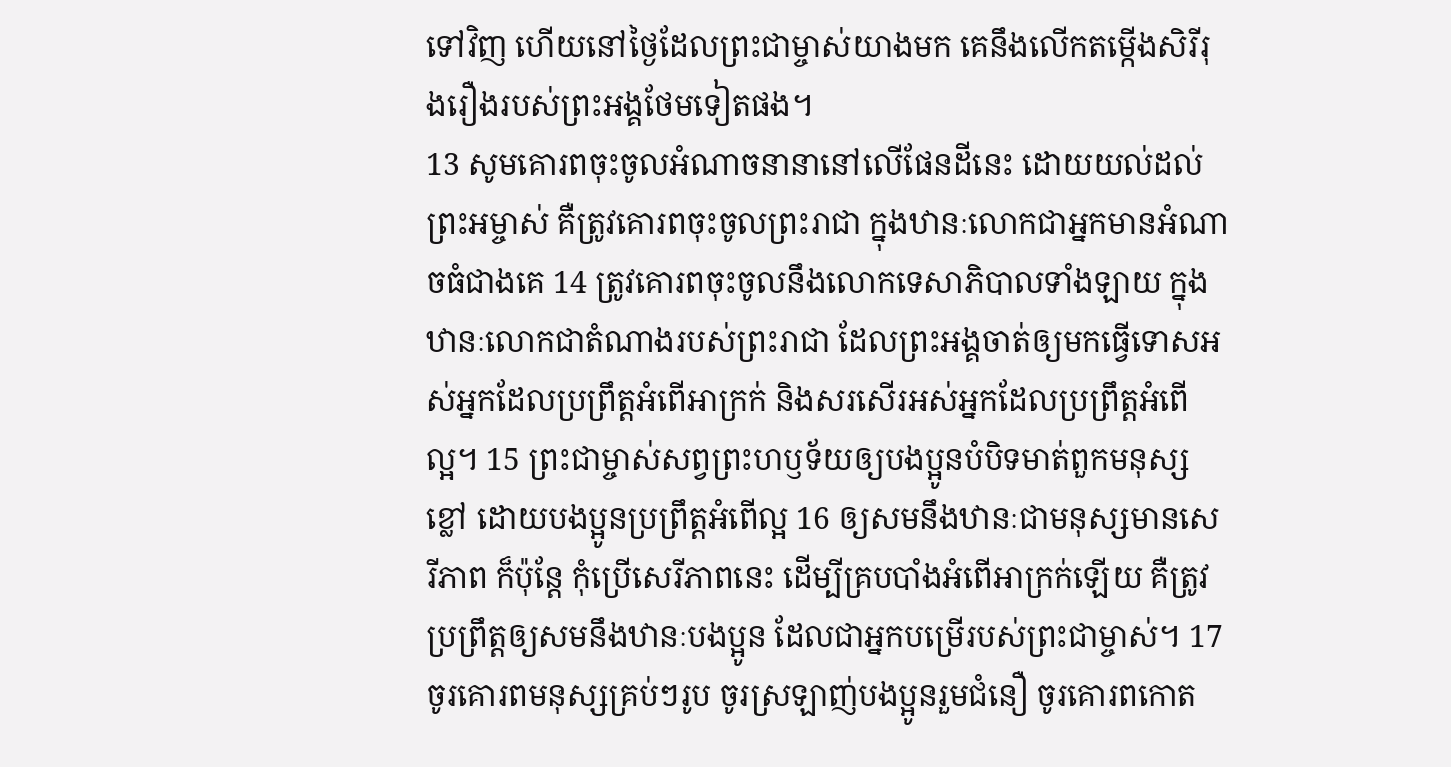ទៅវិញ ហើយនៅថ្ងៃដែលព្រះជាម្ចាស់យាងមក គេនឹងលើកតម្កើងសិរីរុងរឿងរបស់ព្រះអង្គថែមទៀតផង។
13 សូមគោរពចុះចូលអំណាចនានានៅលើផែនដីនេះ ដោយយល់ដល់ព្រះអម្ចាស់ គឺត្រូវគោរពចុះចូលព្រះរាជា ក្នុងឋានៈលោកជាអ្នកមានអំណាចធំជាងគេ 14 ត្រូវគោរពចុះចូលនឹងលោកទេសាភិបាលទាំងឡាយ ក្នុងឋានៈលោកជាតំណាងរបស់ព្រះរាជា ដែលព្រះអង្គចាត់ឲ្យមកធ្វើទោសអស់អ្នកដែលប្រព្រឹត្តអំពើអាក្រក់ និងសរសើរអស់អ្នកដែលប្រព្រឹត្តអំពើល្អ។ 15 ព្រះជាម្ចាស់សព្វព្រះហឫទ័យឲ្យបងប្អូនបំបិទមាត់ពួកមនុស្សខ្លៅ ដោយបងប្អូនប្រព្រឹត្តអំពើល្អ 16 ឲ្យសមនឹងឋានៈជាមនុស្សមានសេរីភាព ក៏ប៉ុន្តែ កុំប្រើសេរីភាពនេះ ដើម្បីគ្របបាំងអំពើអាក្រក់ឡើយ គឺត្រូវប្រព្រឹត្តឲ្យសមនឹងឋានៈបងប្អូន ដែលជាអ្នកបម្រើរបស់ព្រះជាម្ចាស់។ 17 ចូរគោរពមនុស្សគ្រប់ៗរូប ចូរស្រឡាញ់បងប្អូនរួមជំនឿ ចូរគោរពកោត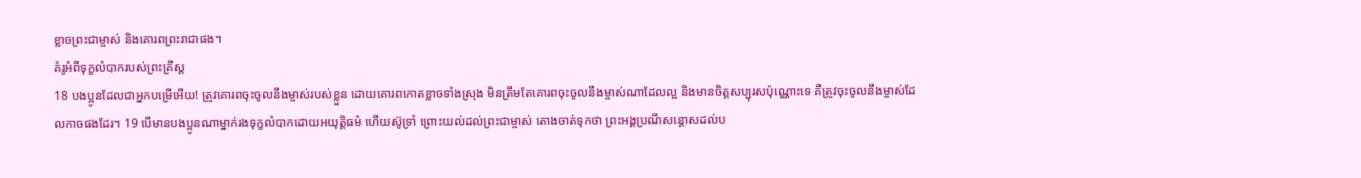ខ្លាចព្រះជាម្ចាស់ និងគោរពព្រះរាជាផង។
គំរូអំពីទុក្ខលំបាករបស់ព្រះគ្រីស្ត
18 បងប្អូនដែលជាអ្នកបម្រើអើយ! ត្រូវគោរពចុះចូលនឹងម្ចាស់របស់ខ្លួន ដោយគោរពកោតខ្លាចទាំងស្រុង មិនត្រឹមតែគោរពចុះចូលនឹងម្ចាស់ណាដែលល្អ និងមានចិត្តសប្បុរសប៉ុណ្ណោះទេ គឺត្រូវចុះចូលនឹងម្ចាស់ដែលកាចផងដែរ។ 19 បើមានបងប្អូនណាម្នាក់រងទុក្ខលំបាកដោយអយុត្ដិធម៌ ហើយស៊ូទ្រាំ ព្រោះយល់ដល់ព្រះជាម្ចាស់ តោងចាត់ទុកថា ព្រះអង្គប្រណីសន្ដោសដល់ប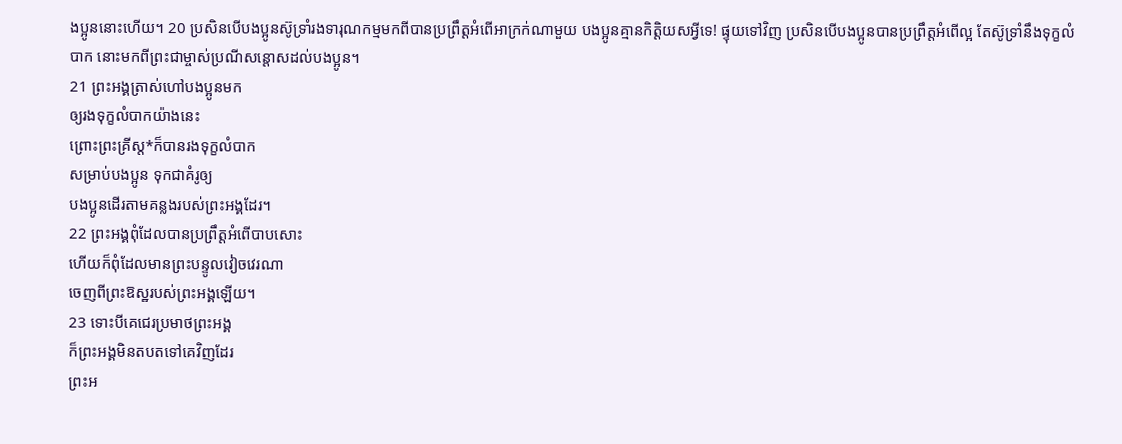ងប្អូននោះហើយ។ 20 ប្រសិនបើបងប្អូនស៊ូទ្រាំរងទារុណកម្មមកពីបានប្រព្រឹត្តអំពើអាក្រក់ណាមួយ បងប្អូនគ្មានកិត្តិយសអ្វីទេ! ផ្ទុយទៅវិញ ប្រសិនបើបងប្អូនបានប្រព្រឹត្តអំពើល្អ តែស៊ូទ្រាំនឹងទុក្ខលំបាក នោះមកពីព្រះជាម្ចាស់ប្រណីសន្ដោសដល់បងប្អូន។
21 ព្រះអង្គត្រាស់ហៅបងប្អូនមក
ឲ្យរងទុក្ខលំបាកយ៉ាងនេះ
ព្រោះព្រះគ្រីស្ត*ក៏បានរងទុក្ខលំបាក
សម្រាប់បងប្អូន ទុកជាគំរូឲ្យ
បងប្អូនដើរតាមគន្លងរបស់ព្រះអង្គដែរ។
22 ព្រះអង្គពុំដែលបានប្រព្រឹត្តអំពើបាបសោះ
ហើយក៏ពុំដែលមានព្រះបន្ទូលវៀចវេរណា
ចេញពីព្រះឱស្ឋរបស់ព្រះអង្គឡើយ។
23 ទោះបីគេជេរប្រមាថព្រះអង្គ
ក៏ព្រះអង្គមិនតបតទៅគេវិញដែរ
ព្រះអ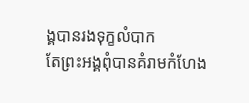ង្គបានរងទុក្ខលំបាក
តែព្រះអង្គពុំបានគំរាមកំហែង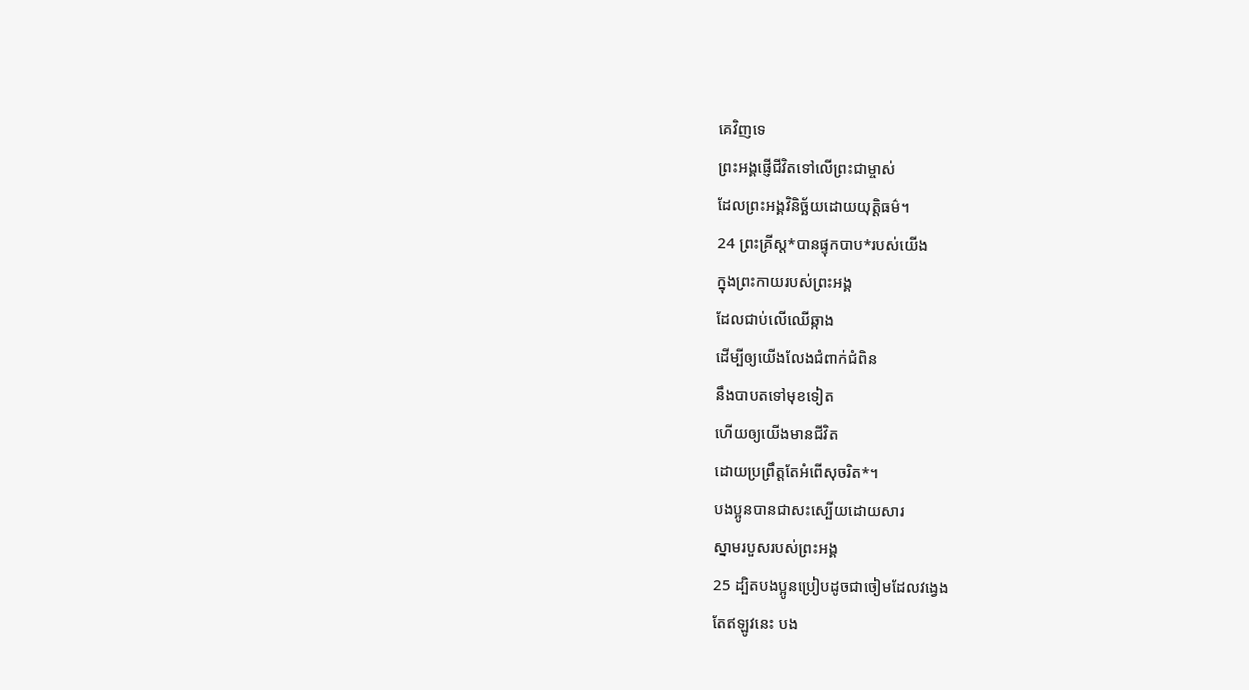គេវិញទេ
ព្រះអង្គផ្ញើជីវិតទៅលើព្រះជាម្ចាស់
ដែលព្រះអង្គវិនិច្ឆ័យដោយយុត្តិធម៌។
24 ព្រះគ្រីស្ត*បានផ្ទុកបាប*របស់យើង
ក្នុងព្រះកាយរបស់ព្រះអង្គ
ដែលជាប់លើឈើឆ្កាង
ដើម្បីឲ្យយើងលែងជំពាក់ជំពិន
នឹងបាបតទៅមុខទៀត
ហើយឲ្យយើងមានជីវិត
ដោយប្រព្រឹត្តតែអំពើសុចរិត*។
បងប្អូនបានជាសះស្បើយដោយសារ
ស្នាមរបួសរបស់ព្រះអង្គ
25 ដ្បិតបងប្អូនប្រៀបដូចជាចៀមដែលវង្វេង
តែឥឡូវនេះ បង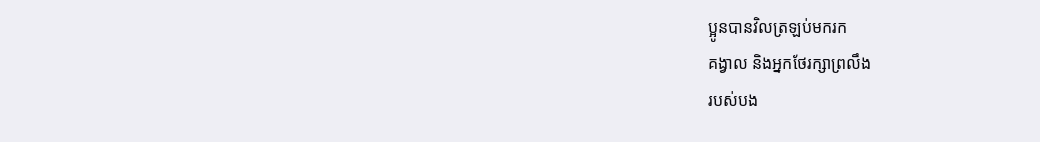ប្អូនបានវិលត្រឡប់មករក
គង្វាល និងអ្នកថែរក្សាព្រលឹង
របស់បង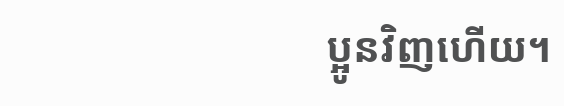ប្អូនវិញហើយ។